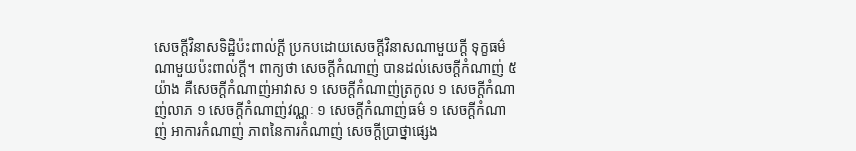សេចក្តីវិនាសទិដ្ឋិប៉ះពាល់ក្តី ប្រកបដោយសេចក្តីវិនាសណាមួយក្តី ទុក្ខធម៌ណាមួយប៉ះពាល់ក្តី។ ពាក្យថា សេចក្តីកំណាញ់ បានដល់សេចក្តីកំណាញ់ ៥ យ៉ាង គឺសេចក្តីកំណាញ់អាវាស ១ សេចក្តីកំណាញ់ត្រកូល ១ សេចក្តីកំណាញ់លាភ ១ សេចក្តីកំណាញ់វណ្ណៈ ១ សេចក្តីកំណាញ់ធម៌ ១ សេចក្តីកំណាញ់ អាការកំណាញ់ ភាពនៃការកំណាញ់ សេចក្តីបា្រថ្នាផ្សេង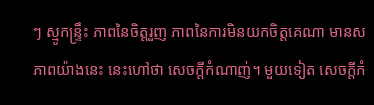ៗ ស្មូកន្រ្ទឹះ ភាពនៃចិត្តរួញ ភាពនៃការមិនយកចិត្តគេណា មានសភាពយ៉ាងនេះ នេះហៅថា សេចក្តីកំណាញ់។ មួយទៀត សេចក្តីកំ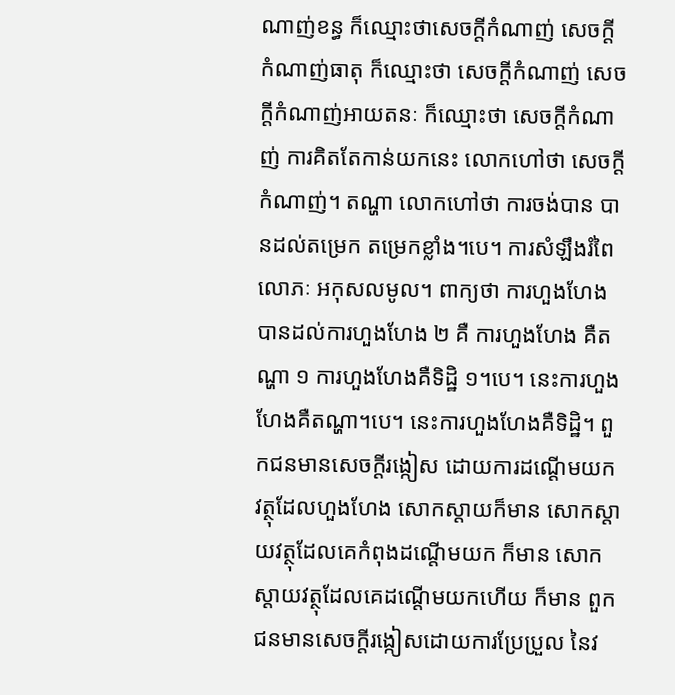ណាញ់ខន្ធ ក៏ឈ្មោះថាសេចក្តីកំណាញ់ សេចក្តីកំណាញ់ធាតុ ក៏ឈ្មោះថា សេចក្តីកំណាញ់ សេចក្តីកំណាញ់អាយតនៈ ក៏ឈ្មោះថា សេចក្តីកំណាញ់ ការគិតតែកាន់យកនេះ លោកហៅថា សេចក្តីកំណាញ់។ តណ្ហា លោកហៅថា ការចង់បាន បានដល់តម្រេក តម្រេកខ្លាំង។បេ។ ការសំឡឹងរំពៃ លោភៈ អកុសលមូល។ ពាក្យថា ការហួងហែង បានដល់ការហួងហែង ២ គឺ ការហួងហែង គឺតណ្ហា ១ ការហួងហែងគឺទិដ្ឋិ ១។បេ។ នេះការហួងហែងគឺតណ្ហា។បេ។ នេះការហួងហែងគឺទិដ្ឋិ។ ពួកជនមានសេចក្តីរង្កៀស ដោយការដណ្តើមយកវត្ថុដែលហួងហែង សោកស្តាយក៏មាន សោកស្តាយវត្ថុដែលគេកំពុងដណ្តើមយក ក៏មាន សោកស្តាយវត្ថុដែលគេដណ្តើមយកហើយ ក៏មាន ពួកជនមានសេចក្តីរង្កៀសដោយការប្រែប្រួល នៃវ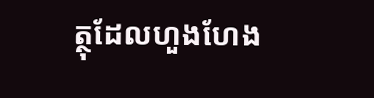ត្ថុដែលហួងហែង